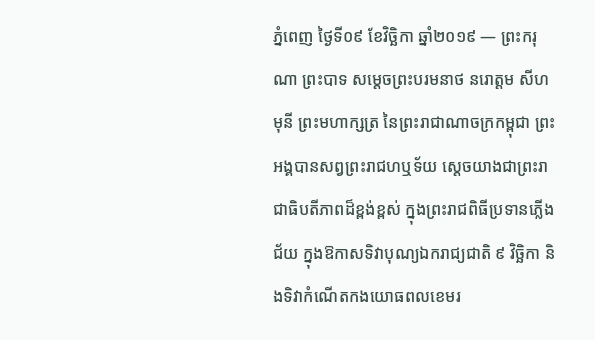ភ្នំពេញ ថ្ងៃទី០៩ ខែវិច្ឆិកា ឆ្នាំ២០១៩ — ព្រះករុណា ព្រះបាទ សម្ដេចព្រះបរមនាថ នរោត្ដម សីហមុនី ព្រះមហាក្សត្រ នៃព្រះរាជាណាចក្រកម្ពុជា ព្រះអង្គបានសព្វព្រះរាជហឬទ័យ ស្ដេចយាងជាព្រះរាជាធិបតីភាពដ៏ខ្ពង់ខ្ពស់ ក្នុងព្រះរាជពិធីប្រទានភ្លើងជ័យ ក្នុងឱកាសទិវាបុណ្យឯករាជ្យជាតិ ៩ វិច្ឆិកា និងទិវាកំណើតកងយោធពលខេមរ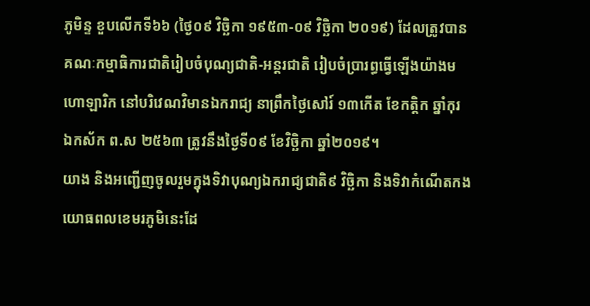ភូមិន្ទ ខួបលើកទី៦៦ (ថ្ងៃ០៩ វិច្ឆិកា ១៩៥៣-០៩ វិច្ឆិកា ២០១៩) ដែលត្រូវបានគណៈកម្មាធិការជាតិរៀបចំបុណ្យជាតិ-អន្តរជាតិ រៀបចំប្រារព្ធធ្វើឡើងយ៉ាងមហោឡារិក នៅបរិវេណវិមានឯករាជ្យ នាព្រឹកថ្ងៃសៅរ៍ ១៣កើត ខែកត្ដិក ឆ្នាំកុរ ឯកស័ក ព.ស ២៥៦៣ ត្រូវនឹងថ្ងៃទី០៩ ខែវិច្ឆិកា ឆ្នាំ២០១៩។
យាង និងអញ្ជើញចូលរួមក្នុងទិវាបុណ្យឯករាជ្យជាតិ៩ វិច្ឆិកា និងទិវាកំណើតកងយោធពលខេមរភូមិនេះដែ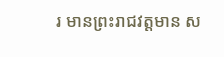រ មានព្រះរាជវត្តមាន ស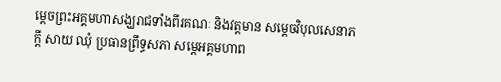ម្ដេចព្រះអគ្គមហាសង្ឃរាជទាំងពីរគណៈ និងវត្តមាន សម្ដេចវិបុលសេនាភក្ដី សាយ ឈុំ ប្រធានព្រឹទ្ធសភា សម្ដេអគ្គមហាព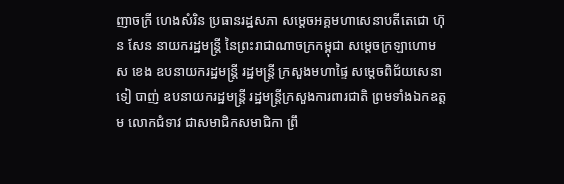ញាចក្រី ហេងសំរិន ប្រធានរដ្ឋសភា សម្ដេចអគ្គមហាសេនាបតីតេជោ ហ៊ុន សែន នាយករដ្ឋមន្ត្រី នៃព្រះរាជាណាចក្រកម្ពុជា សម្ដេចក្រឡាហោម ស ខេង ឧបនាយករដ្ឋមន្ត្រី រដ្ឋមន្ត្រី ក្រសួងមហាផ្ទៃ សម្ដេចពិជ័យសេនា ទៀ បាញ់ ឧបនាយករដ្ឋមន្ត្រី រដ្ឋមន្ត្រីក្រសួងការពារជាតិ ព្រមទាំងឯកឧត្ដម លោកជំទាវ ជាសមាជិកសមាជិកា ព្រឹ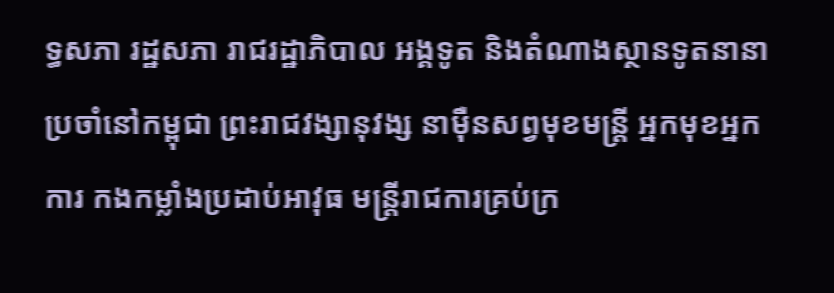ទ្ធសភា រដ្ឋសភា រាជរដ្ឋាភិបាល អង្គទូត និងតំណាងស្ថានទូតនានាប្រចាំនៅកម្ពុជា ព្រះរាជវង្សានុវង្ស នាម៉ឺនសព្វមុខមន្ត្រី អ្នកមុខអ្នកការ កងកម្លាំងប្រដាប់អាវុធ មន្ត្រីរាជការគ្រប់ក្រ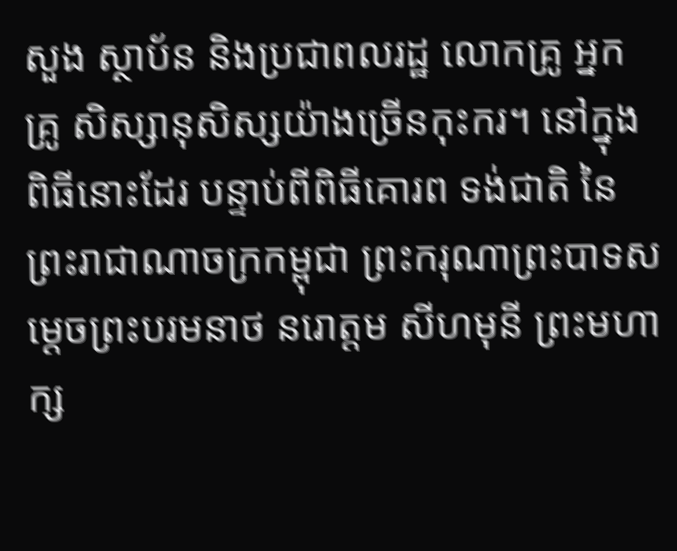សួង ស្ថាប័ន និងប្រជាពលរដ្ឋ លោកគ្រូ អ្នកគ្រូ សិស្សានុសិស្សយ៉ាងច្រើនកុះករ។ នៅក្នុងពិធីនោះដែរ បន្ទាប់ពីពិធីគោរព ទង់ជាតិ នៃព្រះរាជាណាចក្រកម្ពុជា ព្រះករុណាព្រះបាទសម្ដេចព្រះបរមនាថ នរោត្ដម សីហមុនី ព្រះមហាក្ស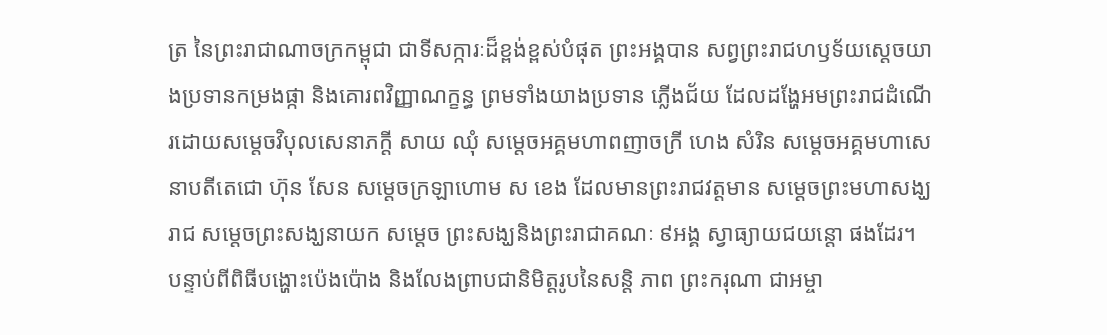ត្រ នៃព្រះរាជាណាចក្រកម្ពុជា ជាទីសក្ការៈដ៏ខ្ពង់ខ្ពស់បំផុត ព្រះអង្គបាន សព្វព្រះរាជហឫទ័យស្ដេចយាងប្រទានកម្រងផ្កា និងគោរពវិញ្ញាណក្ខន្ធ ព្រមទាំងយាងប្រទាន ភ្លើងជ័យ ដែលដង្ហែអមព្រះរាជដំណើរដោយសម្ដេចវិបុលសេនាភក្ដី សាយ ឈុំ សម្ដេចអគ្គមហាពញាចក្រី ហេង សំរិន សម្ដេចអគ្គមហាសេនាបតីតេជោ ហ៊ុន សែន សម្ដេចក្រឡាហោម ស ខេង ដែលមានព្រះរាជវត្តមាន សម្ដេចព្រះមហាសង្ឃរាជ សម្ដេចព្រះសង្ឃនាយក សម្ដេច ព្រះសង្ឃនិងព្រះរាជាគណៈ ៩អង្គ ស្វាធ្យាយជយន្តោ ផងដែរ។ បន្ទាប់ពីពិធីបង្ហោះប៉េងប៉ោង និងលែងព្រាបជានិមិត្តរូបនៃសន្តិ ភាព ព្រះករុណា ជាអម្ចា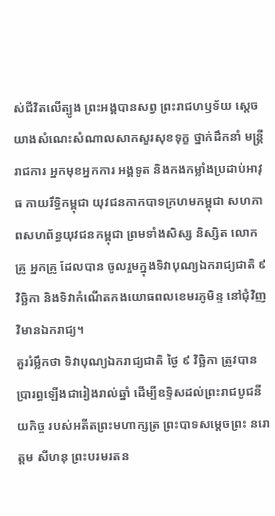ស់ជីវិតលើត្បូង ព្រះអង្គបានសព្វ ព្រះរាជហឫទ័យ ស្ដេចយាងសំណេះសំណាលសាកសួរសុខទុក្ខ ថ្នាក់ដឹកនាំ មន្ត្រីរាជការ អ្នកមុខអ្នកការ អង្គទូត និងកងកម្លាំងប្រដាប់អាវុធ កាយរឹទ្ធិកម្ពុជា យុវជនកាកបាទក្រហមកម្ពុជា សហភាពសហព័ន្ធយុវជនកម្ពុជា ព្រមទាំងសិស្ស និស្សិត លោកគ្រូ អ្នកគ្រូ ដែលបាន ចូលរួមក្នុងទិវាបុណ្យឯករាជ្យជាតិ ៩ វិច្ឆិកា និងទិវាកំណើតកងយោធពលខេមរភូមិន្ទ នៅជុំវិញវិមានឯករាជ្យ។
គួររំម្លឹកថា ទិវាបុណ្យឯករាជ្យជាតិ ថ្ងៃ ៩ វិច្ឆិកា ត្រូវបានប្រារព្ធឡើងជារៀងរាល់ឆ្នាំ ដើម្បីឧទ្ទិសដល់ព្រះរាជបូជនីយកិច្ច របស់អតីតព្រះមហាក្សត្រ ព្រះបាទសម្ដេចព្រះ នរោត្តម សីហនុ ព្រះបរមរតន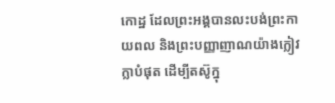កោដ្ឋ ដែលព្រះអង្គបានលះបង់ព្រះកាយពល និងព្រះបញ្ញាញាណយ៉ាងក្លៀវក្លាបំផុត ដើម្បីតស៊ូក្នុ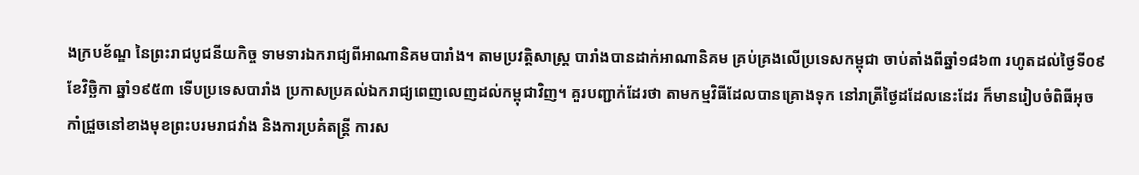ងក្របខ័ណ្ឌ នៃព្រះរាជបូជនីយកិច្ច ទាមទារឯករាជ្យពីអាណានិគមបារាំង។ តាមប្រវត្តិសាស្ត្រ បារាំងបានដាក់អាណានិគម គ្រប់គ្រងលើប្រទេសកម្ពុជា ចាប់តាំងពីឆ្នាំ១៨៦៣ រហូតដល់ថ្ងៃទី០៩ ខែវិច្ឆិកា ឆ្នាំ១៩៥៣ ទើបប្រទេសបារាំង ប្រកាសប្រគល់ឯករាជ្យពេញលេញដល់កម្ពុជាវិញ។ គួរបញ្ជាក់ដែរថា តាមកម្មវិធីដែលបានគ្រោងទុក នៅរាត្រីថ្ងៃដដែលនេះដែរ ក៏មានរៀបចំពិធីអុចកាំជ្រួចនៅខាងមុខព្រះបរមរាជវាំង និងការប្រគំតន្ត្រី ការស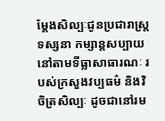ម្ដែងសិល្បៈជូនប្រជារាស្ត្រទស្សនា កម្សាន្តសប្បាយនៅតាមទីធ្លាសាធារណៈ របស់ក្រសួងវប្បធម៌ និងវិចិត្រសិល្បៈ ដូចជានៅរម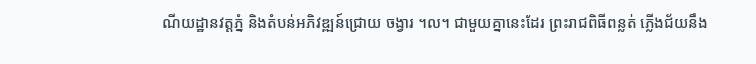ណីយដ្ឋានវត្តភ្នំ និងតំបន់អភិវឌ្ឍន៍ជ្រោយ ចង្វារ ។ល។ ជាមួយគ្នានេះដែរ ព្រះរាជពិធីពន្លត់ ភ្លើងជ័យនឹង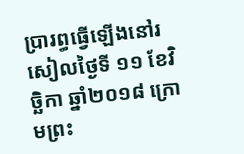ប្រារព្ធធ្វើឡើងនៅរសៀលថ្ងៃទី ១១ ខែវិច្ឆិកា ឆ្នាំ២០១៨ ក្រោមព្រះ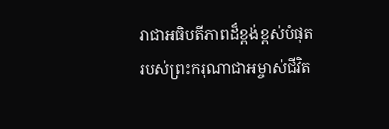រាជាអធិបតីភាពដ៏ខ្ពង់ខ្ពស់បំផុត របស់ព្រះករុណាជាអម្ចាស់ជីវិត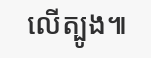លើត្បូង៕